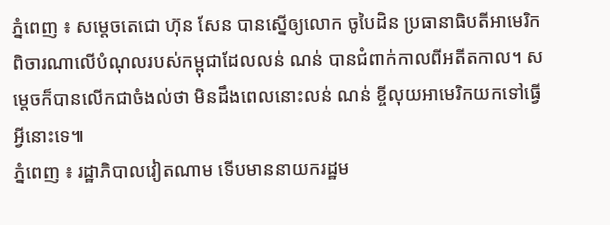ភ្នំពេញ ៖ សម្តេចតេជោ ហ៊ុន សែន បានស្នើឲ្យលោក ចូបៃដិន ប្រធានាធិបតីអាមេរិកពិចារណាលើបំណុលរបស់កម្ពុជាដែលលន់ ណន់ បានជំពាក់កាលពីអតីតកាល។ សម្តេចក៏បានលើកជាចំងល់ថា មិនដឹងពេលនោះលន់ ណន់ ខ្ចីលុយអាមេរិកយកទៅធ្វើអ្វីនោះទេ៕
ភ្នំពេញ ៖ រដ្ឋាភិបាលវៀតណាម ទើបមាននាយករដ្ឋម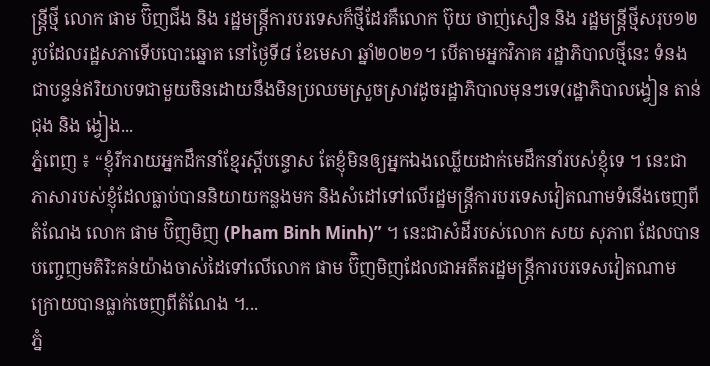ន្ត្រីថ្មី លោក ផាម ប៊ិញជីង និង រដ្ឋមន្ត្រីការបរទេសក៏ថ្មីដែរគឺលោក ប៊ុយ ថាញ់សឿន និង រដ្ឋមន្ត្រីថ្មីសរុប១២រូបដែលរដ្ឋសភាទើបបោះឆ្នោត នៅថ្ងៃទី៨ ខែមេសា ឆ្នាំ២០២១។ បើតាមអ្នកវិភាគ រដ្ឋាភិបាលថ្មីនេះ ទំនងជាបន្ទន់ឥរិយាបទជាមួយចិនដោយនឹងមិនប្រឈមស្រួចស្រាវដូចរដ្ឋាភិបាលមុនៗទេ(រដ្ឋាភិបាលង្វៀន តាន់ជុង និង ង្វៀង...
ភ្នំពេញ ៖ “ខ្ញុំរីករាយអ្នកដឹកនាំខ្មែរស្តីបន្ទោស តែខ្ញុំមិនឲ្យអ្នកឯងឈ្លើយដាក់មេដឹកនាំរបស់ខ្ញុំទេ ។ នេះជាភាសារបស់ខ្ញុំដែលធ្លាប់បាននិយាយកន្លងមក និងសំដៅទៅលើរដ្ឋមន្ត្រីការបរទេសវៀតណាមទំនើងចេញពីតំណែង លោក ផាម ប៊ិញមិញ (Pham Binh Minh)” ។ នេះជាសំដីរបស់លោក សយ សុភាព ដែលបានបញ្ចេញមតិរិះគន់យ៉ាងចាស់ដៃទៅលើលោក ផាម ប៊ិញមិញដែលជាអតីតរដ្ឋមន្រ្តីការបរទេសវៀតណាម ក្រោយបានធ្លាក់ចេញពីតំណែង ។...
ភ្នំ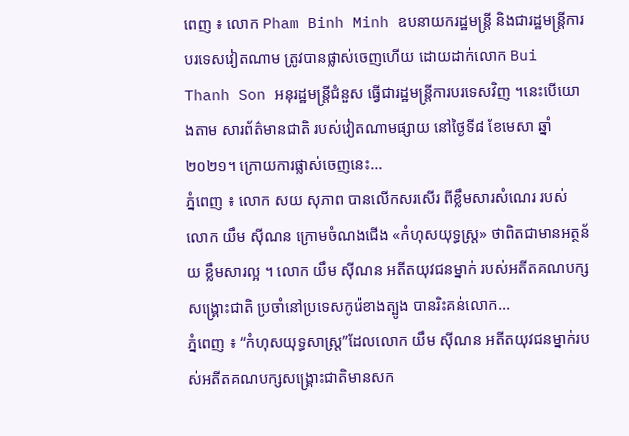ពេញ ៖ លោក Pham Binh Minh ឧបនាយករដ្ឋមន្រ្តី និងជារដ្ឋមន្រ្តីការបរទេសវៀតណាម ត្រូវបានផ្លាស់ចេញហើយ ដោយដាក់លោក Bui Thanh Son អនុរដ្ឋមន្រ្តីជំនួស ធ្វើជារដ្ឋមន្រ្តីការបរទេសវិញ ។នេះបើយោងតាម សារព័ត៌មានជាតិ របស់វៀតណាមផ្សាយ នៅថ្ងៃទី៨ ខែមេសា ឆ្នាំ២០២១។ ក្រោយការផ្លាស់ចេញនេះ...
ភ្នំពេញ ៖ លោក សយ សុភាព បានលើកសរសើរ ពីខ្លឹមសារសំណេរ របស់លោក យឹម ស៊ីណន ក្រោមចំណងជើង «កំហុសយុទ្ធស្ត្រ» ថាពិតជាមានអត្ថន័យ ខ្លឹមសារល្អ ។ លោក យឹម ស៊ីណន អតីតយុវជនម្នាក់ របស់អតីតគណបក្សសង្រ្គោះជាតិ ប្រចាំនៅប្រទេសកូរ៉េខាងត្បូង បានរិះគន់លោក...
ភ្នំពេញ ៖ “កំហុសយុទ្ធសាស្រ្ត”ដែលលោក យឹម ស៊ីណន អតីតយុវជនម្នាក់របស់អតីតគណបក្សសង្រ្គោះជាតិមានសក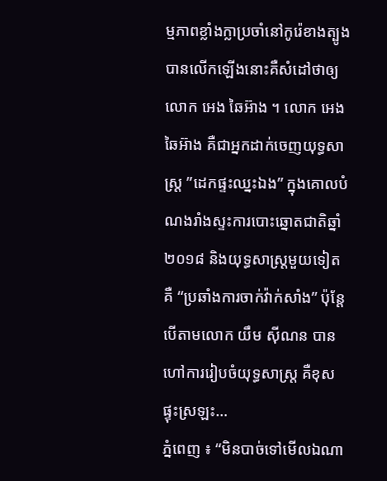ម្មភាពខ្លាំងក្លាប្រចាំនៅកូរ៉េខាងត្បូងបានលើកឡើងនោះគឺសំដៅថាឲ្យលោក អេង ឆៃអ៊ាង ។ លោក អេង ឆៃអ៊ាង គឺជាអ្នកដាក់ចេញយុទ្ធសាស្រ្ត ”ដេកផ្ទះឈ្នះឯង” ក្នុងគោលបំណងរាំងស្ទះការបោះឆ្នោតជាតិឆ្នាំ២០១៨ និងយុទ្ធសាស្រ្តមួយទៀតគឺ “ប្រឆាំងការចាក់វ៉ាក់សាំង” ប៉ុន្តែបើតាមលោក យឹម ស៊ីណន បានហៅការរៀបចំយុទ្ធសាស្រ្ត គឺខុសផ្ទុះស្រឡះ...
ភ្នំពេញ ៖ “មិនបាច់ទៅមើលឯណា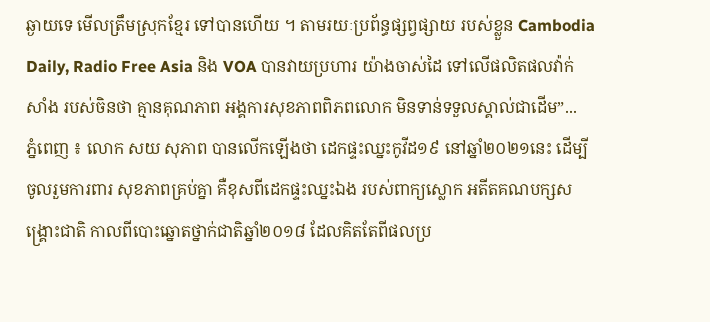ឆ្ងាយទេ មើលត្រឹមស្រុកខ្មែរ ទៅបានហើយ ។ តាមរយៈប្រព័ន្ធផ្សព្វផ្សាយ របស់ខ្លួន Cambodia Daily, Radio Free Asia និង VOA បានវាយប្រហារ យ៉ាងចាស់ដៃ ទៅលើផលិតផលវ៉ាក់សាំង របស់ចិនថា គ្មានគុណភាព អង្គការសុខភាពពិភពលោក មិនទាន់ទទួលស្គាល់ជាដើម”...
ភ្នំពេញ ៖ លោក សយ សុភាព បានលើកឡើងថា ដេកផ្ទះឈ្នះកូវីដ១៩ នៅឆ្នាំ២០២១នេះ ដើម្បីចូលរួមការពារ សុខភាពគ្រប់គ្នា គឺខុសពីដេកផ្ទះឈ្នះឯង របស់ពាក្យស្លោក អតីតគណបក្សសង្រ្គោះជាតិ កាលពីបោះឆ្នោតថ្នាក់ជាតិឆ្នាំ២០១៨ ដែលគិតតែពីផលប្រ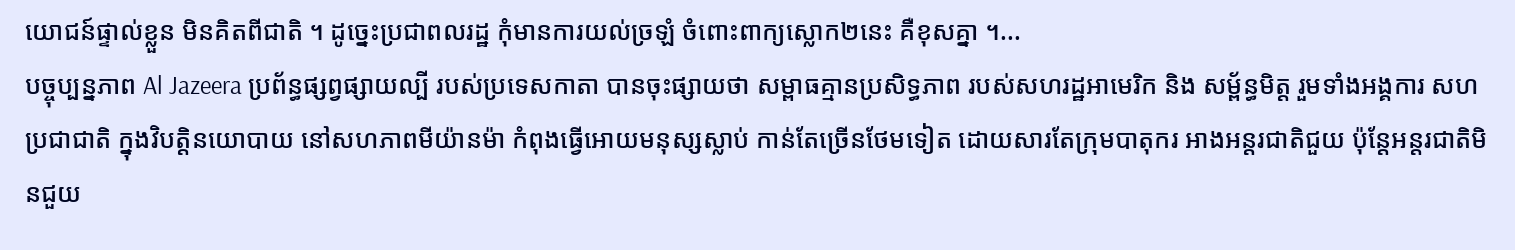យោជន៍ផ្ទាល់ខ្លួន មិនគិតពីជាតិ ។ ដូច្នេះប្រជាពលរដ្ឋ កុំមានការយល់ច្រឡំ ចំពោះពាក្យស្លោក២នេះ គឺខុសគ្នា ។...
បច្ចុប្បន្នភាព Al Jazeera ប្រព័ន្ធផ្សព្វផ្សាយល្បី របស់ប្រទេសកាតា បានចុះផ្សាយថា សម្ពាធគ្មានប្រសិទ្ធភាព របស់សហរដ្ឋអាមេរិក និង សម្ព័ន្ធមិត្ត រួមទាំងអង្គការ សហប្រជាជាតិ ក្នុងវិបត្តិនយោបាយ នៅសហភាពមីយ៉ានម៉ា កំពុងធ្វើអោយមនុស្សស្លាប់ កាន់តែច្រើនថែមទៀត ដោយសារតែក្រុមបាតុករ អាងអន្តរជាតិជួយ ប៉ុន្តែអន្តរជាតិមិនជួយ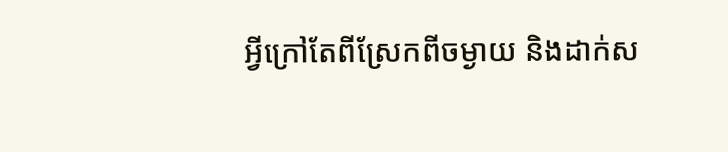អ្វីក្រៅតែពីស្រែកពីចម្ងាយ និងដាក់ស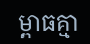ម្ពាធគ្មា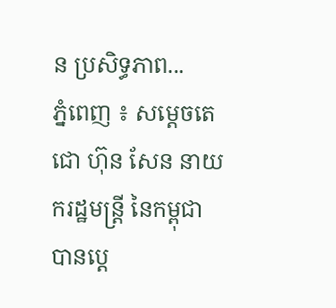ន ប្រសិទ្ធភាព...
ភ្នំពេញ ៖ សម្ដេចតេជោ ហ៊ុន សែន នាយករដ្ឋមន្ដ្រី នៃកម្ពុជា បានប្ដេ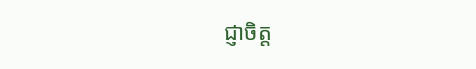ជ្ញាចិត្ត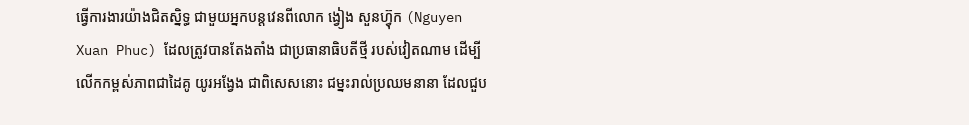ធ្វើការងារយ៉ាងជិតស្និទ្ធ ជាមួយអ្នកបន្ដវេនពីលោក ង្វៀង សួនហ៊្វុក (Nguyen Xuan Phuc) ដែលត្រូវបានតែងតាំង ជាប្រធានាធិបតីថ្មី របស់វៀតណាម ដើម្បីលើកកម្ពស់ភាពជាដៃគូ យូរអង្វែង ជាពិសេសនោះ ជម្នះរាល់ប្រឈមនានា ដែលជួប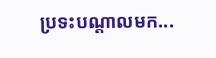ប្រទះបណ្ដាលមក...